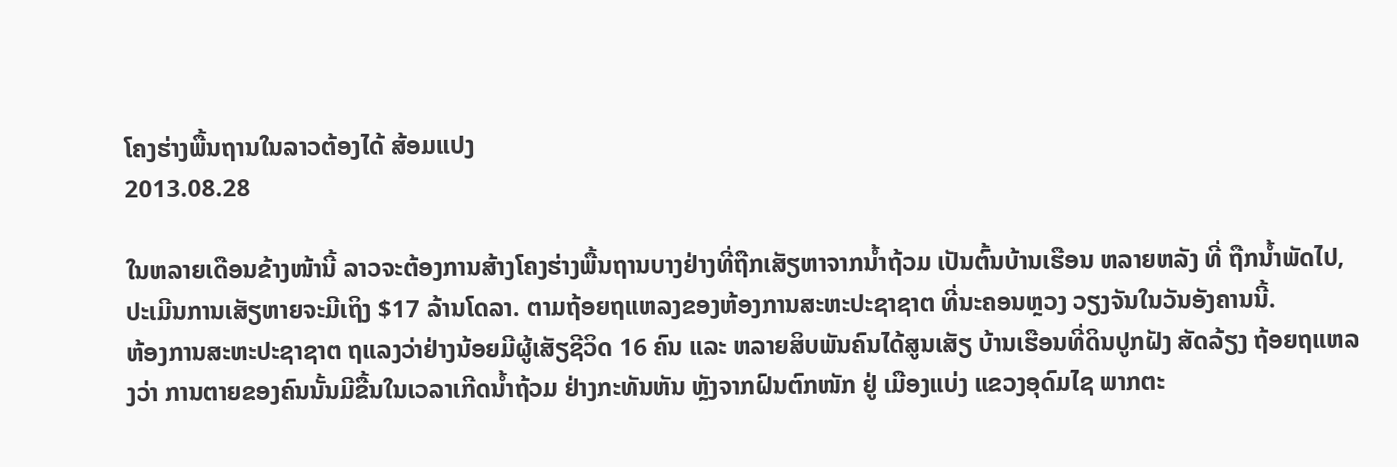ໂຄງຮ່າງພື້ນຖານໃນລາວຕ້ອງໄດ້ ສ້ອມແປງ
2013.08.28

ໃນຫລາຍເດືອນຂ້າງໜ້ານີ້ ລາວຈະຕ້ອງການສ້າງໂຄງຮ່າງພື້ນຖານບາງຢ່າງທີ່ຖືກເສັຽຫາຈາກນໍ້າຖ້ວມ ເປັນຕົ້ນບ້ານເຮືອນ ຫລາຍຫລັງ ທີ່ ຖືກນໍ້າພັດໄປ, ປະເມີນການເສັຽຫາຍຈະມີເຖິງ $17 ລ້ານໂດລາ. ຕາມຖ້ອຍຖແຫລງຂອງຫ້ອງການສະຫະປະຊາຊາຕ ທີ່ນະຄອນຫຼວງ ວຽງຈັນໃນວັນອັງຄານນີ້.
ຫ້ອງການສະຫະປະຊາຊາຕ ຖແລງວ່າຢ່າງນ້ອຍມີຜູ້ເສັຽຊີວິດ 16 ຄົນ ແລະ ຫລາຍສິບພັນຄົນໄດ້ສູນເສັຽ ບ້ານເຮືອນທີ່ດິນປູກຝັງ ສັດລ້ຽງ ຖ້ອຍຖແຫລງວ່າ ການຕາຍຂອງຄົນນັ້ນມີຂື້ນໃນເວລາເກີດນໍ້າຖ້ວມ ຢ່າງກະທັນຫັນ ຫຼັງຈາກຝົນຕົກໜັກ ຢູ່ ເມືອງແບ່ງ ແຂວງອຸດົມໄຊ ພາກຕະ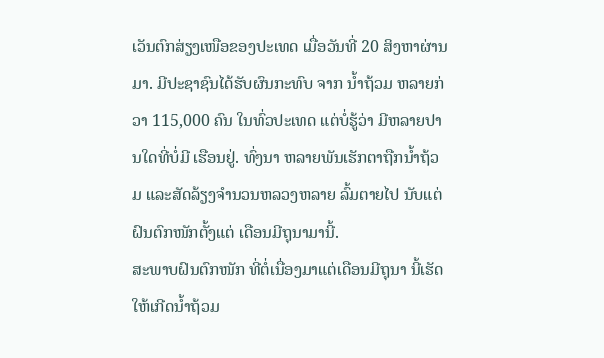ເວັນຕົກສ່ຽງເໜືອຂອງປະເທດ ເມື່ອວັນທີ່ 20 ສິງຫາຜ່ານມາ. ມີປະຊາຊົນໄດ້ຮັບຜົນກະທົບ ຈາກ ນໍ້າຖ້ວມ ຫລາຍກ່ວາ 115,000 ຄົນ ໃນທົ່ວປະເທດ ແຕ່ບໍ່ຮູ້ວ່າ ມີຫລາຍປານໃດທີ່ບໍ່ມີ ເຮືອນຢູ່. ທົ່ງນາ ຫລາຍພັນເຮັກຕາຖືກນໍ້າຖ້ວມ ແລະສັດລ້ຽງຈໍານວນຫລວງຫລາຍ ລົ້ມຕາຍໄປ ນັບແຕ່ຝົນຕົກໜັກຕັ້ງແຕ່ ເດືອນມີຖຸນາມານີ້.
ສະພາບຝົນຕົກໜັກ ທີ່ຕໍ່ເນື່ອງມາແຕ່ເດືອນມີຖຸນາ ນີ້ເຮັດໃຫ້ເກີດນໍ້າຖ້ວມ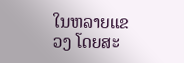ໃນຫລາຍແຂວງ ໂດຍສະ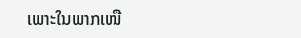ເພາະໃນພາກເໜື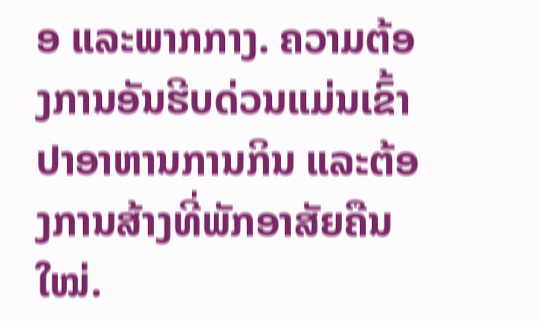ອ ແລະພາກກາງ. ຄວາມຕ້ອງການອັນຮີບດ່ວນແມ່ນເຂົ້າປາອາຫານການກິນ ແລະຕ້ອງການສ້າງທີ່ພັກອາສັຍຄືນໃໝ່.